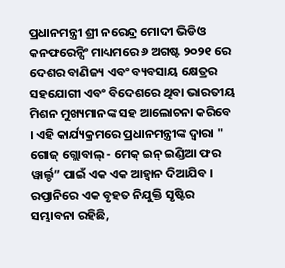ପ୍ରଧାନମନ୍ତ୍ରୀ ଶ୍ରୀ ନରେନ୍ଦ୍ର ମୋଦୀ ଭିଡିଓ କନଫରେନ୍ସିଂ ମାଧ୍ୟମରେ ୬ ଅଗଷ୍ଟ ୨୦୨୧ ରେ ଦେଶର ବାଣିଜ୍ୟ ଏବଂ ବ୍ୟବସାୟ କ୍ଷେତ୍ରର ସହଯୋଗୀ ଏବଂ ବିଦେଶରେ ଥିବା ଭାରତୀୟ ମିଶନ ମୁଖ୍ୟମାନଙ୍କ ସହ ଆଲୋଚନା କରିବେ । ଏହି କାର୍ଯ୍ୟକ୍ରମରେ ପ୍ରଧାନମନ୍ତ୍ରୀଙ୍କ ଦ୍ୱାରା " ଗୋଜ୍ ଗ୍ଲୋବାଲ୍ - ମେକ୍ ଇନ୍ ଇଣ୍ଡିଆ ଫର ୱାର୍ଲ୍ଡ” ପାଇଁ ଏକ ଏକ ଆହ୍ୱାନ ଦିଆଯିବ ।
ରପ୍ତାନିରେ ଏକ ବୃହତ ନିଯୁକ୍ତି ସୃଷ୍ଟିର ସମ୍ଭାବନା ରହିଛି,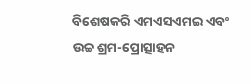ବିଶେଷକରି ଏମଏସଏମଇ ଏବଂ ଉଚ୍ଚ ଶ୍ରମ-ପ୍ରୋତ୍ସାହନ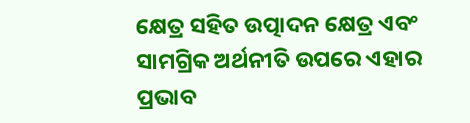କ୍ଷେତ୍ର ସହିତ ଉତ୍ପାଦନ କ୍ଷେତ୍ର ଏବଂ ସାମଗ୍ରିକ ଅର୍ଥନୀତି ଉପରେ ଏହାର ପ୍ରଭାବ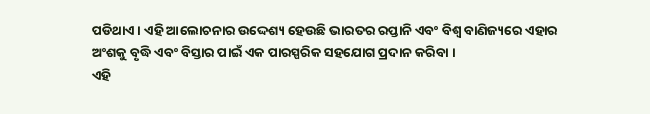ପଡିଥାଏ । ଏହି ଆଲୋଚନାର ଉଦ୍ଦେଶ୍ୟ ହେଉଛି ଭାରତର ରପ୍ତାନି ଏବଂ ବିଶ୍ୱ ବାଣିଜ୍ୟରେ ଏହାର ଅଂଶକୁ ବୃଦ୍ଧି ଏବଂ ବିସ୍ତାର ପାଇଁ ଏକ ପାରସ୍ପରିକ ସହଯୋଗ ପ୍ରଦାନ କରିବା ।
ଏହି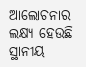ଆଲୋଚନାର ଲକ୍ଷ୍ୟ ହେଉଛି ସ୍ଥାନୀୟ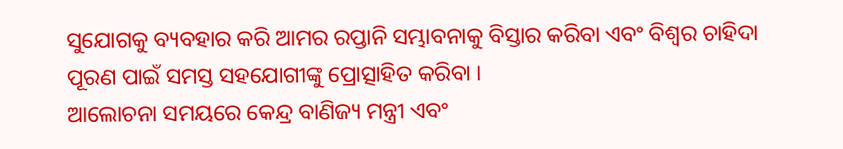ସୁଯୋଗକୁ ବ୍ୟବହାର କରି ଆମର ରପ୍ତାନି ସମ୍ଭାବନାକୁ ବିସ୍ତାର କରିବା ଏବଂ ବିଶ୍ୱର ଚାହିଦା ପୂରଣ ପାଇଁ ସମସ୍ତ ସହଯୋଗୀଙ୍କୁ ପ୍ରୋତ୍ସାହିତ କରିବା ।
ଆଲୋଚନା ସମୟରେ କେନ୍ଦ୍ର ବାଣିଜ୍ୟ ମନ୍ତ୍ରୀ ଏବଂ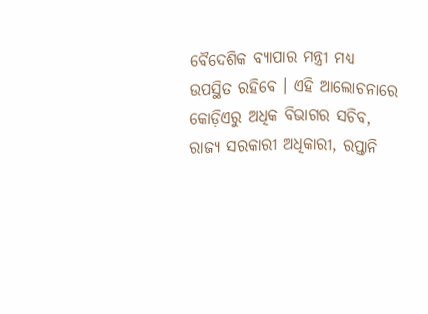ବୈଦେଶିକ ବ୍ୟାପାର ମନ୍ତ୍ରୀ ମଧ୍ୟ ଉପସ୍ଥିତ ରହିବେ । ଏହି ଆଲୋଚନାରେ କୋଡ଼ିଏରୁ ଅଧିକ ବିଭାଗର ସଚିବ, ରାଜ୍ୟ ସରକାରୀ ଅଧିକାରୀ, ରପ୍ତାନି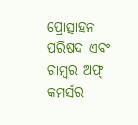ପ୍ରୋତ୍ସାହନ ପରିଷଦ ଏବଂ ଚାମ୍ବର ଅଫ୍ କମର୍ସର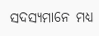ସଦସ୍ୟମାନେ ମଧ୍ୟ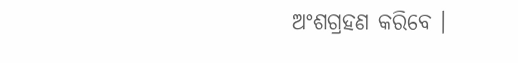ଅଂଶଗ୍ରହଣ କରିବେ ।